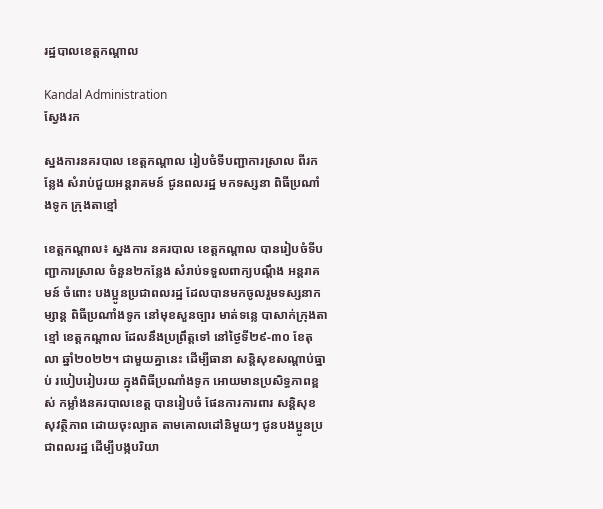រដ្ឋបាលខេត្តកណ្តាល

Kandal Administration
ស្វែងរក

ស្នងការនគរបាល ខេត្តកណ្តាល រៀបចំទីបញ្ជាការស្រាល ពីរកន្លែង សំរាប់ជួយអន្តរាគមន៍ ជូនពលរដ្ឋ មកទស្សនា ពិធីប្រណាំងទូក ក្រុងតាខ្មៅ

ខេត្តកណ្តាល៖ ស្នងការ នគរបាល ខេត្តកណ្តាល បានរៀបចំទីបញ្ជាការស្រាល ចំនួន២កន្លែង សំរាប់ទទួលពាក្យបណ្តឹង អន្តរាគមន៍ ចំពោះ បងប្អូនប្រជាពលរដ្ឋ ដែលបានមកចូលរួមទស្សនាកម្សាន្ដ ពិធីប្រណាំងទូក នៅមុខសួនច្បារ មាត់ទន្លេ បាសាក់ក្រុងតាខ្មៅ ខេត្ដកណ្ដាល ដែលនឹងប្រព្រឹត្ដទៅ នៅថ្ងៃទី២៩-៣០ ខែតុលា ឆ្នាំ២០២២។ ជាមួយគ្នានេះ ដើម្បីធានា សន្តិសុខសណ្តាប់ធ្នាប់ របៀបរៀបរយ ក្នុងពិធីប្រណាំងទូក អោយមានប្រសិទ្ធភាពខ្ពស់ កម្លាំងនគរបាលខេត្ដ បានរៀបចំ ផែនការការពារ សន្ដិសុខ សុវត្ថិភាព ដោយចុះល្បាត តាមគោលដៅនិមួយៗ ជូនបងប្អូនប្រជាពលរដ្ឋ ដើម្បីបង្កបរិយា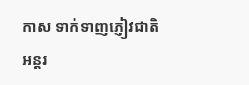កាស ទាក់ទាញភ្ញៀវជាតិ អន្តរ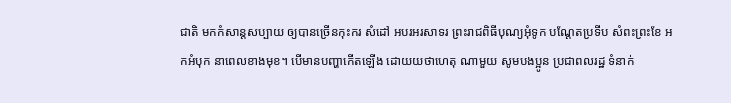ជាតិ មកកំសាន្តសប្បាយ ឲ្យបានច្រើនកុះករ សំដៅ អបរអរសាទរ ព្រះរាជពិធីបុណ្យអុំទូក បណ្តែតប្រទីប សំពះព្រះខែ អកអំបុក នាពេលខាងមុខ។ បើមានបញ្ហាកើតឡើង ដោយយថាហេតុ ណាមួយ សូមបងប្អូន ប្រជាពលរដ្ឋ ទំនាក់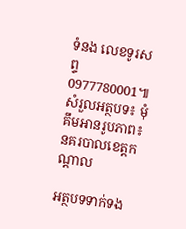ទំនង លេខទូរសព្ទ 0977780001៕សំរួលអត្ថបទ៖ មុំគឹមអានរូបភាព៖ នគរបាលខេត្តកណ្តាល

អត្ថបទទាក់ទង